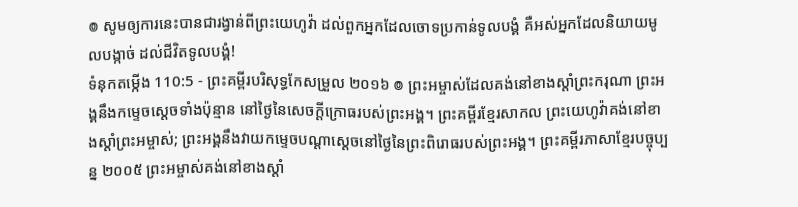៙ សូមឲ្យការនេះបានជារង្វាន់ពីព្រះយេហូវ៉ា ដល់ពួកអ្នកដែលចោទប្រកាន់ទូលបង្គំ គឺអស់អ្នកដែលនិយាយមូលបង្កាច់ ដល់ជីវិតទូលបង្គំ!
ទំនុកតម្កើង 110:5 - ព្រះគម្ពីរបរិសុទ្ធកែសម្រួល ២០១៦ ៙ ព្រះអម្ចាស់ដែលគង់នៅខាងស្តាំព្រះករុណា ព្រះអង្គនឹងកម្ទេចស្តេចទាំងប៉ុន្មាន នៅថ្ងៃនៃសេចក្ដីក្រោធរបស់ព្រះអង្គ។ ព្រះគម្ពីរខ្មែរសាកល ព្រះយេហូវ៉ាគង់នៅខាងស្ដាំព្រះអម្ចាស់; ព្រះអង្គនឹងវាយកម្ទេចបណ្ដាស្ដេចនៅថ្ងៃនៃព្រះពិរោធរបស់ព្រះអង្គ។ ព្រះគម្ពីរភាសាខ្មែរបច្ចុប្បន្ន ២០០៥ ព្រះអម្ចាស់គង់នៅខាងស្ដាំ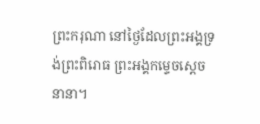ព្រះករុណា នៅថ្ងៃដែលព្រះអង្គទ្រង់ព្រះពិរោធ ព្រះអង្គកម្ទេចស្ដេចនានា។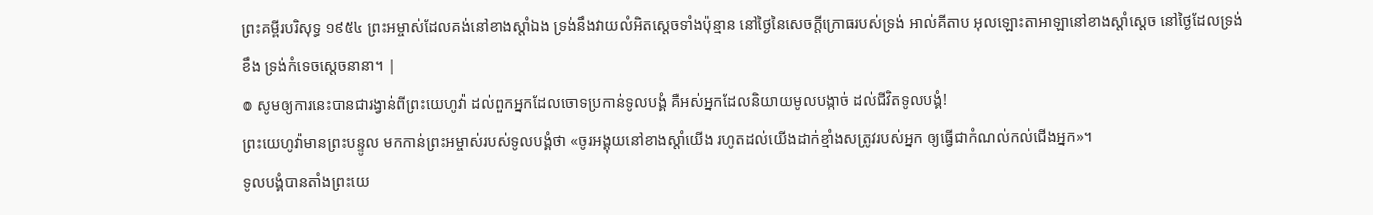ព្រះគម្ពីរបរិសុទ្ធ ១៩៥៤ ព្រះអម្ចាស់ដែលគង់នៅខាងស្តាំឯង ទ្រង់នឹងវាយលំអិតស្តេចទាំងប៉ុន្មាន នៅថ្ងៃនៃសេចក្ដីក្រោធរបស់ទ្រង់ អាល់គីតាប អុលឡោះតាអាឡានៅខាងស្ដាំស្តេច នៅថ្ងៃដែលទ្រង់ខឹង ទ្រង់កំទេចស្ដេចនានា។ |
៙ សូមឲ្យការនេះបានជារង្វាន់ពីព្រះយេហូវ៉ា ដល់ពួកអ្នកដែលចោទប្រកាន់ទូលបង្គំ គឺអស់អ្នកដែលនិយាយមូលបង្កាច់ ដល់ជីវិតទូលបង្គំ!
ព្រះយេហូវ៉ាមានព្រះបន្ទូល មកកាន់ព្រះអម្ចាស់របស់ទូលបង្គំថា «ចូរអង្គុយនៅខាងស្តាំយើង រហូតដល់យើងដាក់ខ្មាំងសត្រូវរបស់អ្នក ឲ្យធ្វើជាកំណល់កល់ជើងអ្នក»។
ទូលបង្គំបានតាំងព្រះយេ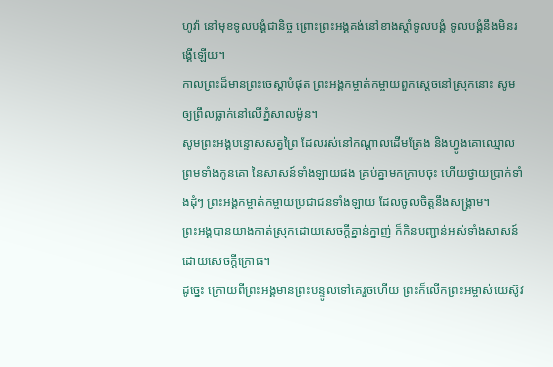ហូវ៉ា នៅមុខទូលបង្គំជានិច្ច ព្រោះព្រះអង្គគង់នៅខាងស្តាំទូលបង្គំ ទូលបង្គំនឹងមិនរង្គើឡើយ។
កាលព្រះដ៏មានព្រះចេស្តាបំផុត ព្រះអង្គកម្ចាត់កម្ចាយពួកស្តេចនៅស្រុកនោះ សូមឲ្យព្រឹលធ្លាក់នៅលើភ្នំសាលម៉ូន។
សូមព្រះអង្គបន្ទោសសត្វព្រៃ ដែលរស់នៅកណ្ដាលដើមត្រែង និងហ្វូងគោឈ្មោល ព្រមទាំងកូនគោ នៃសាសន៍ទាំងឡាយផង គ្រប់គ្នាមកក្រាបចុះ ហើយថ្វាយប្រាក់ទាំងដុំៗ ព្រះអង្គកម្ចាត់កម្ចាយប្រជាជនទាំងឡាយ ដែលចូលចិត្តនឹងសង្គ្រាម។
ព្រះអង្គបានយាងកាត់ស្រុកដោយសេចក្ដីគ្នាន់ក្នាញ់ ក៏កិនបញ្ជាន់អស់ទាំងសាសន៍ដោយសេចក្ដីក្រោធ។
ដូច្នេះ ក្រោយពីព្រះអង្គមានព្រះបន្ទូលទៅគេរួចហើយ ព្រះក៏លើកព្រះអម្ចាស់យេស៊ូវ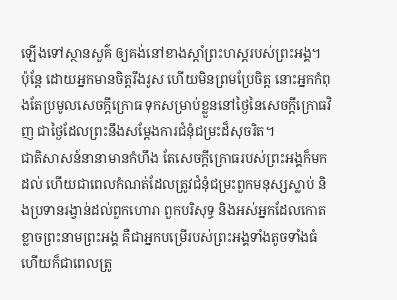ឡើងទៅស្ថានសួគ៌ ឲ្យគង់នៅខាងស្តាំព្រះហស្តរបស់ព្រះអង្គ។
ប៉ុន្ដែ ដោយអ្នកមានចិត្តរឹងរូស ហើយមិនព្រមប្រែចិត្ត នោះអ្នកកំពុងតែប្រមូលសេចក្តីក្រោធ ទុកសម្រាប់ខ្លួននៅថ្ងៃនៃសេចក្តីក្រោធវិញ ជាថ្ងៃដែលព្រះនឹងសម្ដែងការជំនុំជម្រះដ៏សុចរិត។
ជាតិសាសន៍នានាមានកំហឹង តែសេចក្តីក្រោធរបស់ព្រះអង្គក៏មកដល់ ហើយជាពេលកំណត់ដែលត្រូវជំនុំជម្រះពួកមនុស្សស្លាប់ និងប្រទានរង្វាន់ដល់ពួកហោរា ពួកបរិសុទ្ធ និងអស់អ្នកដែលកោតខ្លាចព្រះនាមព្រះអង្គ គឺជាអ្នកបម្រើរបស់ព្រះអង្គទាំងតូចទាំងធំ ហើយក៏ជាពេលត្រូ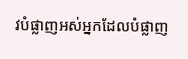វបំផ្លាញអស់អ្នកដែលបំផ្លាញ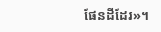ផែនដីដែរ»។